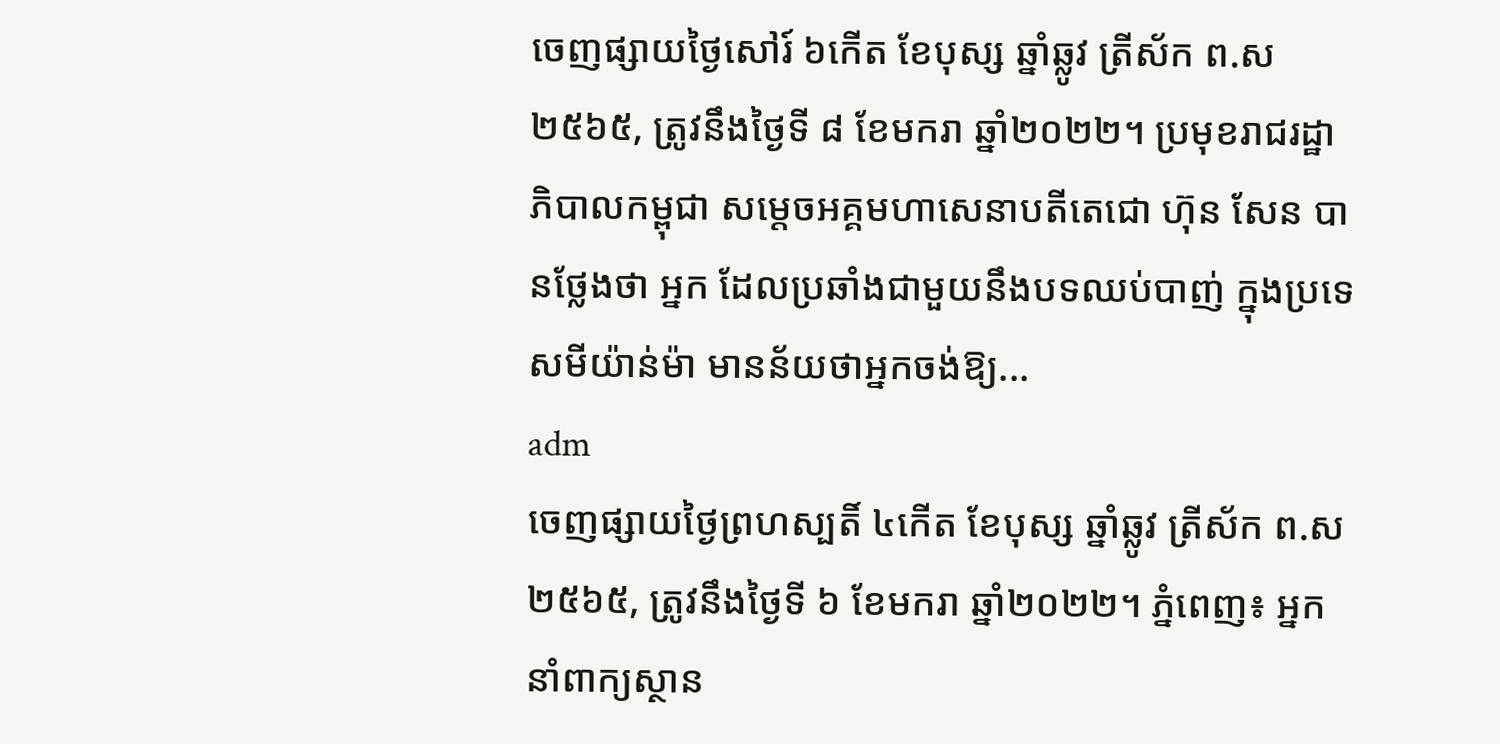ចេញផ្សាយថ្ងៃសៅរ៍ ៦កើត ខែបុស្ស ឆ្នាំឆ្លូវ ត្រីស័ក ព.ស ២៥៦៥, ត្រូវនឹងថ្ងៃទី ៨ ខែមករា ឆ្នាំ២០២២។ ប្រមុខរាជរដ្ឋាភិបាលកម្ពុជា សម្ដេចអគ្គមហាសេនាបតីតេជោ ហ៊ុន សែន បានថ្លែងថា អ្នក ដែលប្រឆាំងជាមួយនឹងបទឈប់បាញ់ ក្នុងប្រទេសមីយ៉ាន់ម៉ា មានន័យថាអ្នកចង់ឱ្យ...
adm
ចេញផ្សាយថ្ងៃព្រហស្បតិ៍ ៤កើត ខែបុស្ស ឆ្នាំឆ្លូវ ត្រីស័ក ព.ស ២៥៦៥, ត្រូវនឹងថ្ងៃទី ៦ ខែមករា ឆ្នាំ២០២២។ ភ្នំពេញ៖ អ្នកនាំពាក្យស្ថាន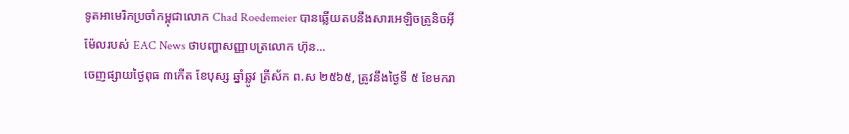ទូតអាមេរិកប្រចាំកម្ពុជាលោក Chad Roedemeier បានឆ្លើយតបនឹងសារអេឡិចត្រូនិចអ៊ីម៉ែលរបស់ EAC News ថាបញ្ហាសញ្ញាបត្រលោក ហ៊ុន...
ចេញផ្សាយថ្ងៃពុធ ៣កើត ខែបុស្ស ឆ្នាំឆ្លូវ ត្រីស័ក ព.ស ២៥៦៥, ត្រូវនឹងថ្ងៃទី ៥ ខែមករា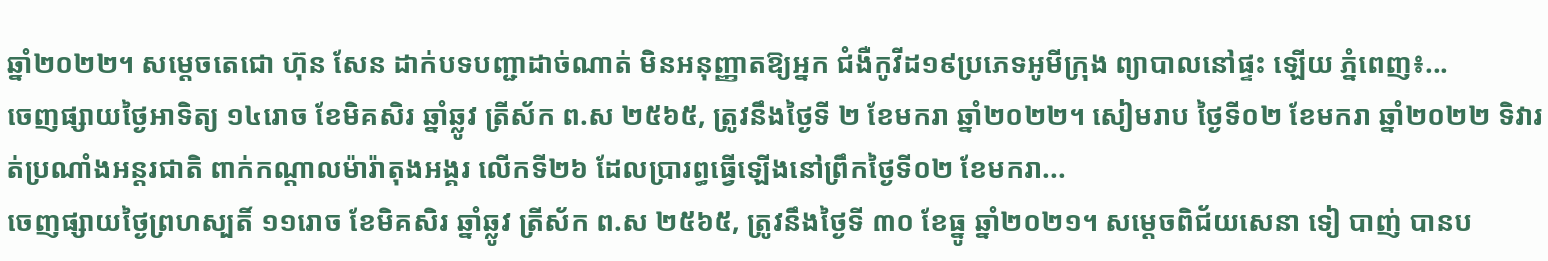ឆ្នាំ២០២២។ សម្តេចតេជោ ហ៊ុន សែន ដាក់បទបញ្ជាដាច់ណាត់ មិនអនុញ្ញាតឱ្យអ្នក ជំងឺកូវីដ១៩ប្រភេទអូមីក្រុង ព្យាបាលនៅផ្ទះ ឡើយ ភ្នំពេញ៖...
ចេញផ្សាយថ្ងៃអាទិត្យ ១៤រោច ខែមិគសិរ ឆ្នាំឆ្លូវ ត្រីស័ក ព.ស ២៥៦៥, ត្រូវនឹងថ្ងៃទី ២ ខែមករា ឆ្នាំ២០២២។ សៀមរាប ថ្ងៃទី០២ ខែមករា ឆ្នាំ២០២២ ទិវារត់ប្រណាំងអន្តរជាតិ ពាក់កណ្តាលម៉ារ៉ាតុងអង្គរ លើកទី២៦ ដែលប្រារព្ធធ្វើឡើងនៅព្រឹកថ្ងៃទី០២ ខែមករា...
ចេញផ្សាយថ្ងៃព្រហស្បតិ៍ ១១រោច ខែមិគសិរ ឆ្នាំឆ្លូវ ត្រីស័ក ព.ស ២៥៦៥, ត្រូវនឹងថ្ងៃទី ៣០ ខែធ្នូ ឆ្នាំ២០២១។ សម្តេចពិជ័យសេនា ទៀ បាញ់ បានប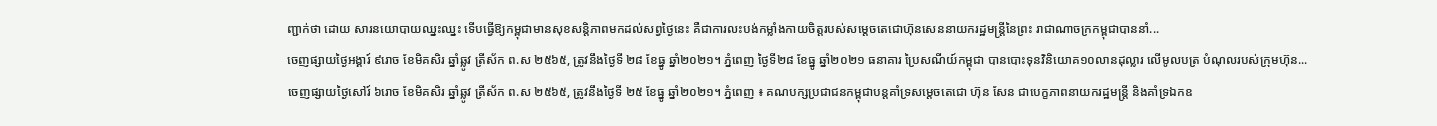ញ្ជាក់ថា ដោយ សារនយោបាយឈ្នះឈ្នះ ទើបធ្វើឱ្យកម្ពុជាមានសុខសន្តិភាពមកដល់សព្វថ្ងៃនេះ គឺជាការលះបង់កម្លាំងកាយចិត្តរបស់សម្តេចតេជោហ៊ុនសេននាយករដ្ឋមន្រ្តីនៃព្រះ រាជាណាចក្រកម្ពុជាបាននាំ...
ចេញផ្សាយថ្ងៃអង្គារ៍ ៩រោច ខែមិគសិរ ឆ្នាំឆ្លូវ ត្រីស័ក ព.ស ២៥៦៥, ត្រូវនឹងថ្ងៃទី ២៨ ខែធ្នូ ឆ្នាំ២០២១។ ភ្នំពេញ ថ្ងៃទី២៨ ខែធ្នូ ឆ្នាំ២០២១ ធនាគារ ប្រៃសណីយ៍កម្ពុជា បានបោះទុនវិនិយោគ១០លានដុល្លារ លើមូលបត្រ បំណុលរបស់ក្រុមហ៊ុន...
ចេញផ្សាយថ្ងៃសៅរ៍ ៦រោច ខែមិគសិរ ឆ្នាំឆ្លូវ ត្រីស័ក ព.ស ២៥៦៥, ត្រូវនឹងថ្ងៃទី ២៥ ខែធ្នូ ឆ្នាំ២០២១។ ភ្នំពេញ ៖ គណបក្សប្រជាជនកម្ពុជាបន្តគាំទ្រសម្តេចតេជោ ហ៊ុន សែន ជាបេក្ខភាពនាយករដ្ឋមន្ត្រី និងគាំទ្រឯកឧ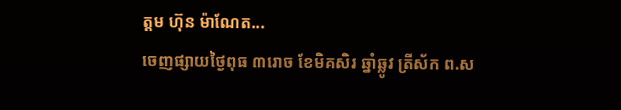ត្តម ហ៊ុន ម៉ាណែត...
ចេញផ្សាយថ្ងៃពុធ ៣រោច ខែមិគសិរ ឆ្នាំឆ្លូវ ត្រីស័ក ព.ស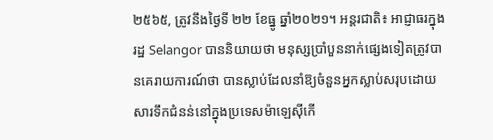២៥៦៥, ត្រូវនឹងថ្ងៃទី ២២ ខែធ្នូ ឆ្នាំ២០២១។ អន្តរជាតិ៖ អាជ្ញាធរក្នុងរដ្ឋ Selangor បាននិយាយថា មនុស្សប្រាំបួននាក់ផ្សេងទៀតត្រូវបានគេរាយការណ៍ថា បានស្លាប់ដែលនាំឱ្យចំនួនអ្នកស្លាប់សរុបដោយសារទឹកជំនន់នៅក្នុងប្រទេសម៉ាឡេស៊ីកើ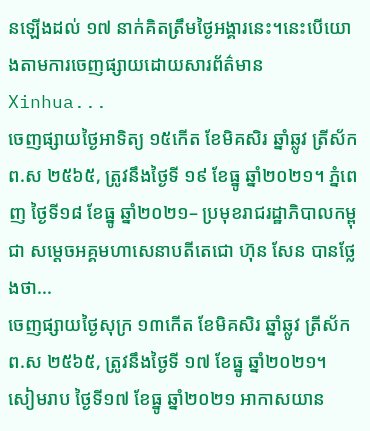នឡើងដល់ ១៧ នាក់គិតត្រឹមថ្ងៃអង្គារនេះ។នេះបើយោងតាមការចេញផ្សាយដោយសារព័ត៌មាន Xinhua...
ចេញផ្សាយថ្ងៃអាទិត្យ ១៥កើត ខែមិគសិរ ឆ្នាំឆ្លូវ ត្រីស័ក ព.ស ២៥៦៥, ត្រូវនឹងថ្ងៃទី ១៩ ខែធ្នូ ឆ្នាំ២០២១។ ភ្នំពេញ ថ្ងៃទី១៨ ខែធ្នូ ឆ្នាំ២០២១– ប្រមុខរាជរដ្ឋាភិបាលកម្ពុជា សម្ដេចអគ្គមហាសេនាបតីតេជោ ហ៊ុន សែន បានថ្លែងថា...
ចេញផ្សាយថ្ងៃសុក្រ ១៣កើត ខែមិគសិរ ឆ្នាំឆ្លូវ ត្រីស័ក ព.ស ២៥៦៥, ត្រូវនឹងថ្ងៃទី ១៧ ខែធ្នូ ឆ្នាំ២០២១។ សៀមរាប ថ្ងៃទី១៧ ខែធ្នូ ឆ្នាំ២០២១ អាកាសយាន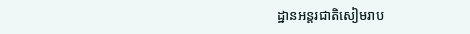ដ្ឋានអន្តរជាតិសៀមរាប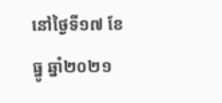នៅថ្ងៃទី១៧ ខែធ្នូ ឆ្នាំ២០២១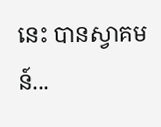នេះ បានស្វាគមន៍...